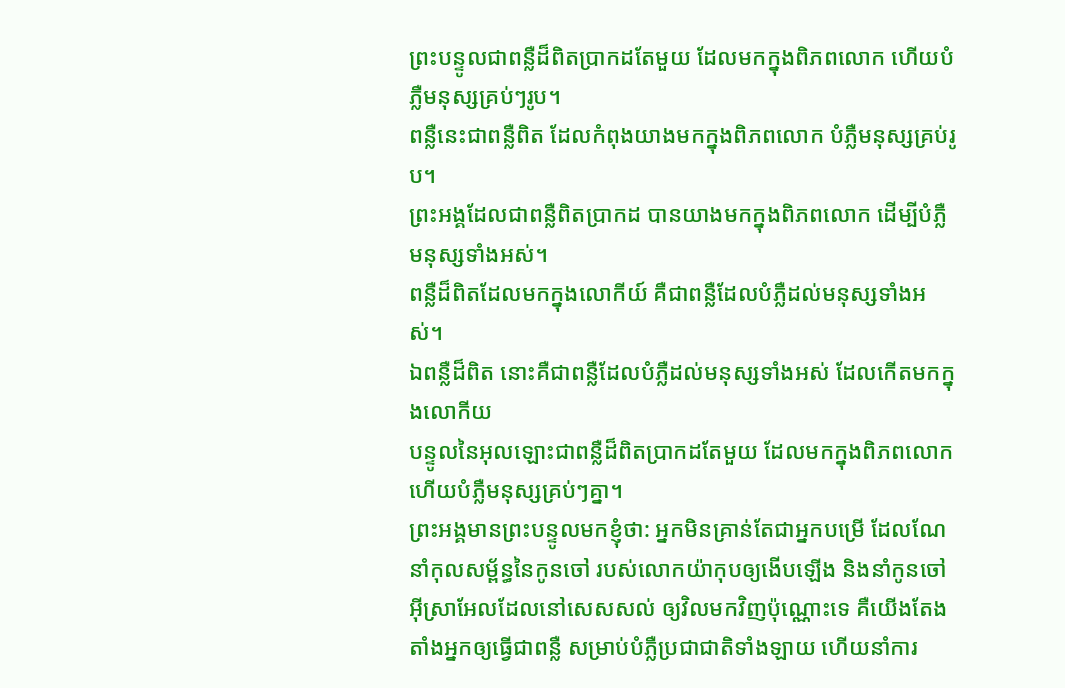ព្រះបន្ទូលជាពន្លឺដ៏ពិតប្រាកដតែមួយ ដែលមកក្នុងពិភពលោក ហើយបំភ្លឺមនុស្សគ្រប់ៗរូប។
ពន្លឺនេះជាពន្លឺពិត ដែលកំពុងយាងមកក្នុងពិភពលោក បំភ្លឺមនុស្សគ្រប់រូប។
ព្រះអង្គដែលជាពន្លឺពិតប្រាកដ បានយាងមកក្នុងពិភពលោក ដើម្បីបំភ្លឺមនុស្សទាំងអស់។
ពន្លឺដ៏ពិតដែលមកក្នុងលោកីយ៍ គឺជាពន្លឺដែលបំភ្លឺដល់មនុស្សទាំងអស់។
ឯពន្លឺដ៏ពិត នោះគឺជាពន្លឺដែលបំភ្លឺដល់មនុស្សទាំងអស់ ដែលកើតមកក្នុងលោកីយ
បន្ទូលនៃអុលឡោះជាពន្លឺដ៏ពិតប្រាកដតែមួយ ដែលមកក្នុងពិភពលោកហើយបំភ្លឺមនុស្សគ្រប់ៗគ្នា។
ព្រះអង្គមានព្រះបន្ទូលមកខ្ញុំថា: អ្នកមិនគ្រាន់តែជាអ្នកបម្រើ ដែលណែនាំកុលសម្ព័ន្ធនៃកូនចៅ របស់លោកយ៉ាកុបឲ្យងើបឡើង និងនាំកូនចៅអ៊ីស្រាអែលដែលនៅសេសសល់ ឲ្យវិលមកវិញប៉ុណ្ណោះទេ គឺយើងតែងតាំងអ្នកឲ្យធ្វើជាពន្លឺ សម្រាប់បំភ្លឺប្រជាជាតិទាំងឡាយ ហើយនាំការ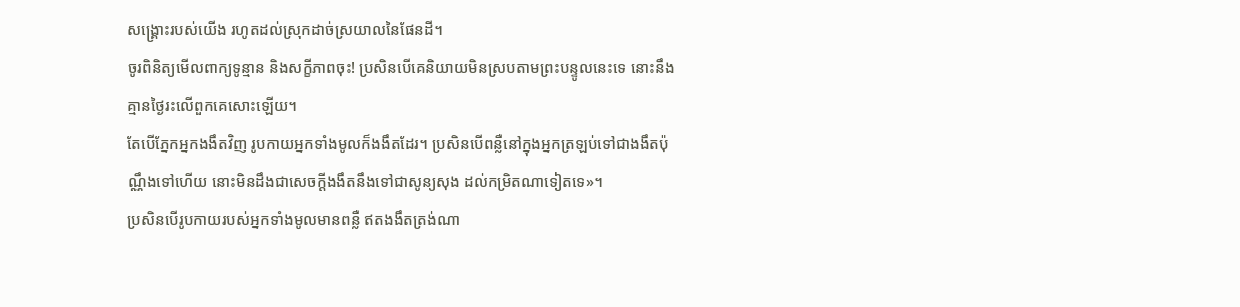សង្គ្រោះរបស់យើង រហូតដល់ស្រុកដាច់ស្រយាលនៃផែនដី។
ចូរពិនិត្យមើលពាក្យទូន្មាន និងសក្ខីភាពចុះ! ប្រសិនបើគេនិយាយមិនស្របតាមព្រះបន្ទូលនេះទេ នោះនឹងគ្មានថ្ងៃរះលើពួកគេសោះឡើយ។
តែបើភ្នែកអ្នកងងឹតវិញ រូបកាយអ្នកទាំងមូលក៏ងងឹតដែរ។ ប្រសិនបើពន្លឺនៅក្នុងអ្នកត្រឡប់ទៅជាងងឹតប៉ុណ្ណឹងទៅហើយ នោះមិនដឹងជាសេចក្ដីងងឹតនឹងទៅជាសូន្យសុង ដល់កម្រិតណាទៀតទេ»។
ប្រសិនបើរូបកាយរបស់អ្នកទាំងមូលមានពន្លឺ ឥតងងឹតត្រង់ណា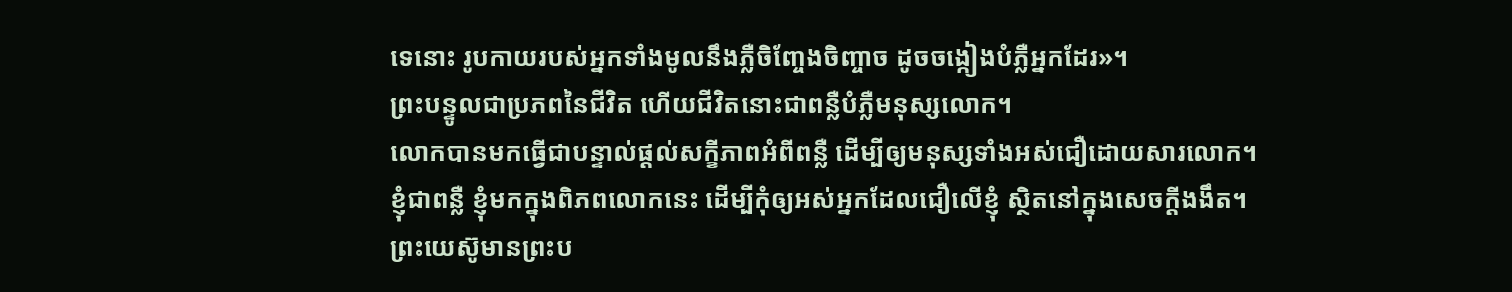ទេនោះ រូបកាយរបស់អ្នកទាំងមូលនឹងភ្លឺចិញ្ចែងចិញ្ចាច ដូចចង្កៀងបំភ្លឺអ្នកដែរ»។
ព្រះបន្ទូលជាប្រភពនៃជីវិត ហើយជីវិតនោះជាពន្លឺបំភ្លឺមនុស្សលោក។
លោកបានមកធ្វើជាបន្ទាល់ផ្ដល់សក្ខីភាពអំពីពន្លឺ ដើម្បីឲ្យមនុស្សទាំងអស់ជឿដោយសារលោក។
ខ្ញុំជាពន្លឺ ខ្ញុំមកក្នុងពិភពលោកនេះ ដើម្បីកុំឲ្យអស់អ្នកដែលជឿលើខ្ញុំ ស្ថិតនៅក្នុងសេចក្ដីងងឹត។
ព្រះយេស៊ូមានព្រះប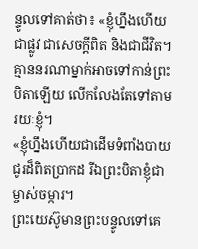ន្ទូលទៅគាត់ថា៖ «ខ្ញុំហ្នឹងហើយជាផ្លូវ ជាសេចក្ដីពិត និងជាជីវិត។ គ្មាននរណាម្នាក់អាចទៅកាន់ព្រះបិតាឡើយ លើកលែងតែទៅតាមរយៈខ្ញុំ។
«ខ្ញុំហ្នឹងហើយជាដើមទំពាំងបាយជូរដ៏ពិតប្រាកដ រីឯព្រះបិតាខ្ញុំជាម្ចាស់ចម្ការ។
ព្រះយេស៊ូមានព្រះបន្ទូលទៅគេ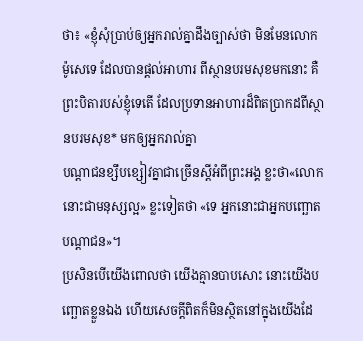ថា៖ «ខ្ញុំសុំប្រាប់ឲ្យអ្នករាល់គ្នាដឹងច្បាស់ថា មិនមែនលោកម៉ូសេទេ ដែលបានផ្ដល់អាហារ ពីស្ថានបរមសុខមកនោះ គឺព្រះបិតារបស់ខ្ញុំទេតើ ដែលប្រទានអាហារដ៏ពិតប្រាកដពីស្ថានបរមសុខ* មកឲ្យអ្នករាល់គ្នា
បណ្ដាជនខ្សឹបខ្សៀវគ្នាជាច្រើនស្ដីអំពីព្រះអង្គ ខ្លះថា«លោកនោះជាមនុស្សល្អ» ខ្លះទៀតថា «ទេ អ្នកនោះជាអ្នកបញ្ឆោតបណ្ដាជន»។
ប្រសិនបើយើងពោលថា យើងគ្មានបាបសោះ នោះយើងបញ្ឆោតខ្លួនឯង ហើយសេចក្ដីពិតក៏មិនស្ថិតនៅក្នុងយើងដែ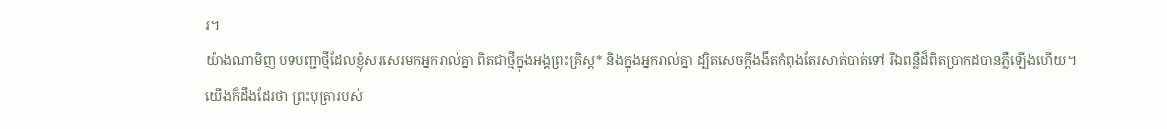រ។
យ៉ាងណាមិញ បទបញ្ជាថ្មីដែលខ្ញុំសរសេរមកអ្នករាល់គ្នា ពិតជាថ្មីក្នុងអង្គព្រះគ្រិស្ត* និងក្នុងអ្នករាល់គ្នា ដ្បិតសេចក្ដីងងឹតកំពុងតែរសាត់បាត់ទៅ រីឯពន្លឺដ៏ពិតប្រាកដបានភ្លឺឡើងហើយ។
យើងក៏ដឹងដែរថា ព្រះបុត្រារបស់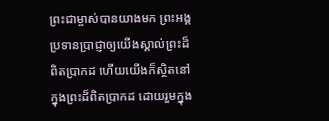ព្រះជាម្ចាស់បានយាងមក ព្រះអង្គប្រទានប្រាជ្ញាឲ្យយើងស្គាល់ព្រះដ៏ពិតប្រាកដ ហើយយើងក៏ស្ថិតនៅក្នុងព្រះដ៏ពិតប្រាកដ ដោយរួមក្នុង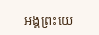អង្គព្រះយេ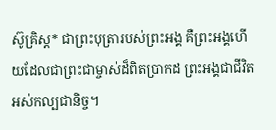ស៊ូគ្រិស្ត* ជាព្រះបុត្រារបស់ព្រះអង្គ គឺព្រះអង្គហើយដែលជាព្រះជាម្ចាស់ដ៏ពិតប្រាកដ ព្រះអង្គជាជីវិតអស់កល្បជានិច្ច។